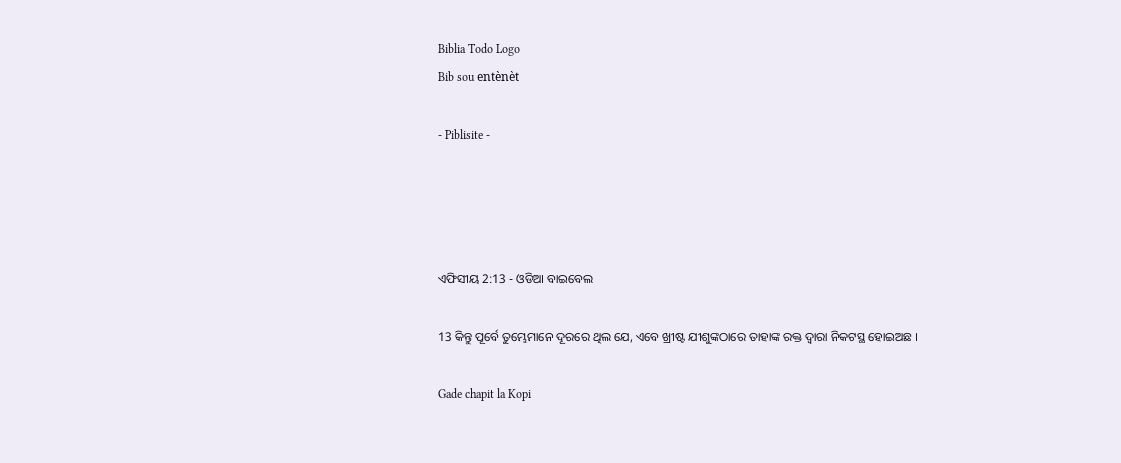Biblia Todo Logo
Bib sou entènèt

- Piblisite -




ଏଫିସୀୟ 2:13 - ଓଡିଆ ବାଇବେଲ

13 କିନ୍ତୁ ପୂର୍ବେ ତୁମ୍ଭେମାନେ ଦୂରରେ ଥିଲ ଯେ, ଏବେ ଖ୍ରୀଷ୍ଟ ଯୀଶୁଙ୍କଠାରେ ତାହାଙ୍କ ରକ୍ତ ଦ୍ୱାରା ନିକଟସ୍ଥ ହୋଇଅଛ ।

Gade chapit la Kopi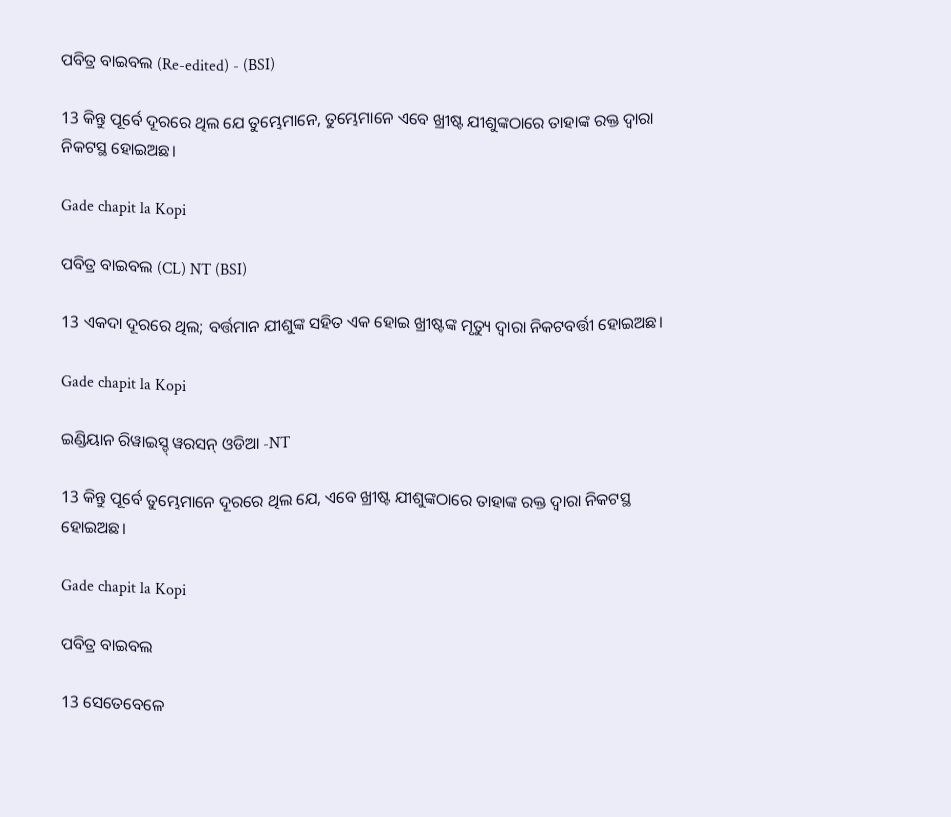ପବିତ୍ର ବାଇବଲ (Re-edited) - (BSI)

13 କିନ୍ତୁ ପୂର୍ବେ ଦୂରରେ ଥିଲ ଯେ ତୁମ୍ଭେମାନେ, ତୁମ୍ଭେମାନେ ଏବେ ଖ୍ରୀଷ୍ଟ ଯୀଶୁଙ୍କଠାରେ ତାହାଙ୍କ ରକ୍ତ ଦ୍ଵାରା ନିକଟସ୍ଥ ହୋଇଅଛ।

Gade chapit la Kopi

ପବିତ୍ର ବାଇବଲ (CL) NT (BSI)

13 ଏକଦା ଦୂରରେ ଥିଲ; ବର୍ତ୍ତମାନ ଯୀଶୁଙ୍କ ସହିତ ଏକ ହୋଇ ଖ୍ରୀଷ୍ଟଙ୍କ ମୃତ୍ୟୁ ଦ୍ୱାରା ନିକଟବର୍ତ୍ତୀ ହୋଇଅଛ।

Gade chapit la Kopi

ଇଣ୍ଡିୟାନ ରିୱାଇସ୍ଡ୍ ୱରସନ୍ ଓଡିଆ -NT

13 କିନ୍ତୁ ପୂର୍ବେ ତୁମ୍ଭେମାନେ ଦୂରରେ ଥିଲ ଯେ, ଏବେ ଖ୍ରୀଷ୍ଟ ଯୀଶୁଙ୍କଠାରେ ତାହାଙ୍କ ରକ୍ତ ଦ୍ୱାରା ନିକଟସ୍ଥ ହୋଇଅଛ।

Gade chapit la Kopi

ପବିତ୍ର ବାଇବଲ

13 ସେତେବେଳେ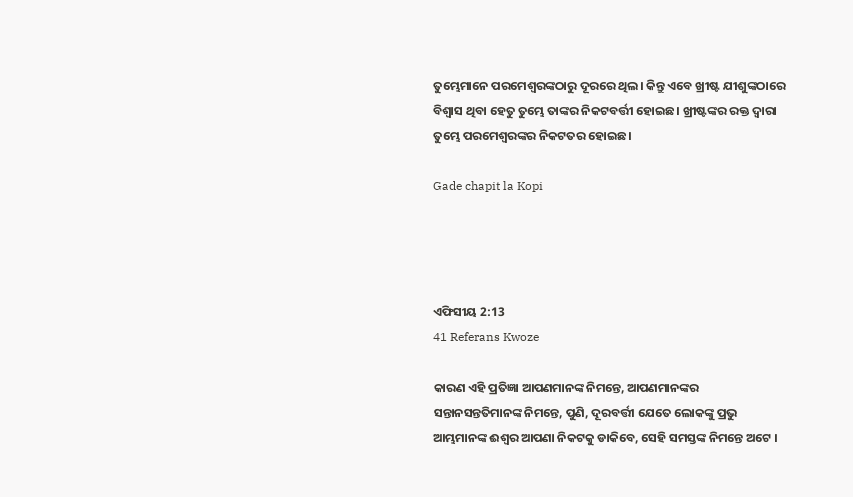ତୁମ୍ଭେମାନେ ପରମେଶ୍ୱରଙ୍କଠାରୁ ଦୂରରେ ଥିଲ। କିନ୍ତୁ ଏବେ ଖ୍ରୀଷ୍ଟ ଯୀଶୁଙ୍କଠାରେ ବିଶ୍ୱାସ ଥିବା ହେତୁ ତୁମ୍ଭେ ତାଙ୍କର ନିକଟବର୍ତ୍ତୀ ହୋଇଛ। ଖ୍ରୀଷ୍ଟଙ୍କର ରକ୍ତ ଦ୍ୱାରା ତୁମ୍ଭେ ପରମେଶ୍ୱରଙ୍କର ନିକଟତର ହୋଇଛ।

Gade chapit la Kopi




ଏଫିସୀୟ 2:13
41 Referans Kwoze

କାରଣ ଏହି ପ୍ରତିଜ୍ଞା ଆପଣମାନଙ୍କ ନିମନ୍ତେ, ଆପଣମାନଙ୍କର ସନ୍ତାନସନ୍ତତିମାନଙ୍କ ନିମନ୍ତେ, ପୁଣି, ଦୂରବର୍ତ୍ତୀ ଯେତେ ଲୋକଙ୍କୁ ପ୍ରଭୁ ଆମ୍ଭମାନଙ୍କ ଈଶ୍ୱର ଆପଣା ନିକଟକୁ ଡାକିବେ, ସେହି ସମସ୍ତଙ୍କ ନିମନ୍ତେ ଅଟେ ।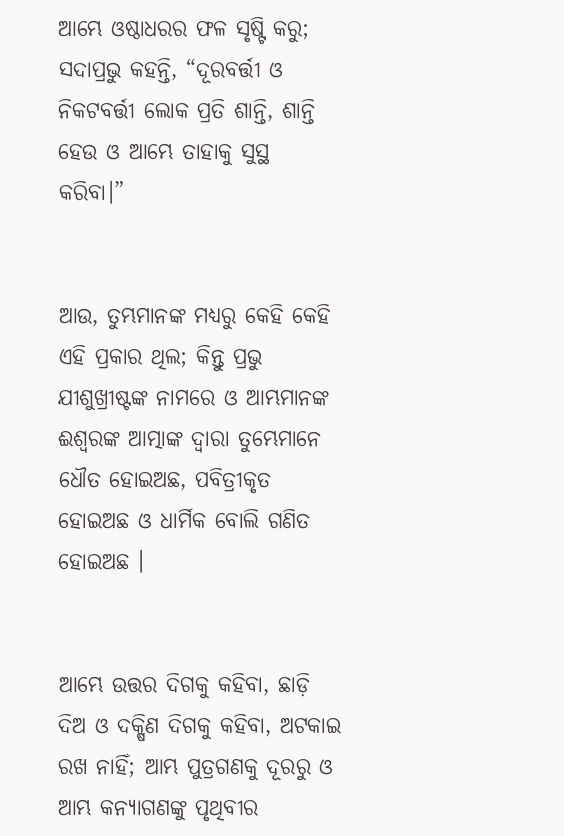ଆମ୍ଭେ ଓଷ୍ଠାଧରର ଫଳ ସୃଷ୍ଟି କରୁ; ସଦାପ୍ରଭୁ କହନ୍ତି, “ଦୂରବର୍ତ୍ତୀ ଓ ନିକଟବର୍ତ୍ତୀ ଲୋକ ପ୍ରତି ଶାନ୍ତି, ଶାନ୍ତି ହେଉ ଓ ଆମ୍ଭେ ତାହାକୁ ସୁସ୍ଥ କରିବା।”


ଆଉ, ତୁମ୍ଭମାନଙ୍କ ମଧ୍ୟରୁ କେହି କେହି ଏହି ପ୍ରକାର ଥିଲ; କିନ୍ତୁ ପ୍ରଭୁ ଯୀଶୁଖ୍ରୀଷ୍ଟଙ୍କ ନାମରେ ଓ ଆମ୍ଭମାନଙ୍କ ଈଶ୍ୱରଙ୍କ ଆତ୍ମାଙ୍କ ଦ୍ୱାରା ତୁମ୍ଭେମାନେ ଧୌତ ହୋଇଅଛ, ପବିତ୍ରୀକୃତ ହୋଇଅଛ ଓ ଧାର୍ମିକ ବୋଲି ଗଣିତ ହୋଇଅଛ ।


ଆମ୍ଭେ ଉତ୍ତର ଦିଗକୁ କହିବା, ଛାଡ଼ି ଦିଅ ଓ ଦକ୍ଷିଣ ଦିଗକୁ କହିବା, ଅଟକାଇ ରଖ ନାହିଁ; ଆମ୍ଭ ପୁତ୍ରଗଣକୁ ଦୂରରୁ ଓ ଆମ୍ଭ କନ୍ୟାଗଣଙ୍କୁ ପୃଥିବୀର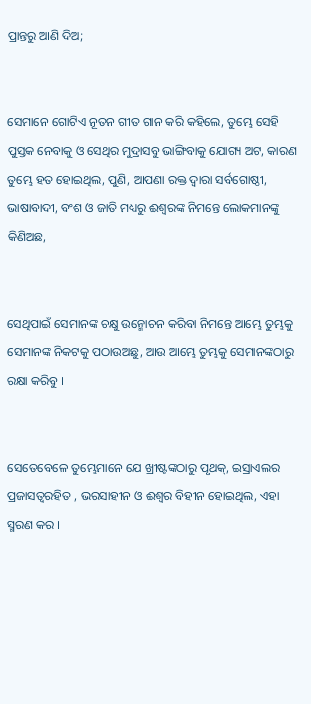ପ୍ରାନ୍ତରୁ ଆଣି ଦିଅ;


ସେମାନେ ଗୋଟିଏ ନୂତନ ଗୀତ ଗାନ କରି କହିଲେ, ତୁମ୍ଭେ ସେହି ପୁସ୍ତକ ନେବାକୁ ଓ ସେଥିର ମୁଦ୍ରାସବୁ ଭାଙ୍ଗିବାକୁ ଯୋଗ୍ୟ ଅଟ, କାରଣ ତୁମ୍ଭେ ହତ ହୋଇଥିଲ, ପୁଣି, ଆପଣା ରକ୍ତ ଦ୍ୱାରା ସର୍ବଗୋଷ୍ଠୀ, ଭାଷାବାଦୀ, ବଂଶ ଓ ଜାତି ମଧ୍ୟରୁ ଈଶ୍ୱରଙ୍କ ନିମନ୍ତେ ଲୋକମାନଙ୍କୁ କିଣିଅଛ,


ସେଥିପାଇଁ ସେମାନଙ୍କ ଚକ୍ଷୁ ଉନ୍ମୋଚନ କରିବା ନିମନ୍ତେ ଆମ୍ଭେ ତୁମ୍ଭକୁ ସେମାନଙ୍କ ନିକଟକୁ ପଠାଉଅଛୁ, ଆଉ ଆମ୍ଭେ ତୁମ୍ଭକୁ ସେମାନଙ୍କଠାରୁ ରକ୍ଷା କରିବୁ ।


ସେତେବେଳେ ତୁମ୍ଭେମାନେ ଯେ ଖ୍ରୀଷ୍ଟଙ୍କଠାରୁ ପୃଥକ୍, ଇସ୍ରାଏଲର ପ୍ରଜାସତ୍ୱରହିତ , ଭରସାହୀନ ଓ ଈଶ୍ୱର ବିହୀନ ହୋଇଥିଲ, ଏହା ସ୍ମରଣ କର ।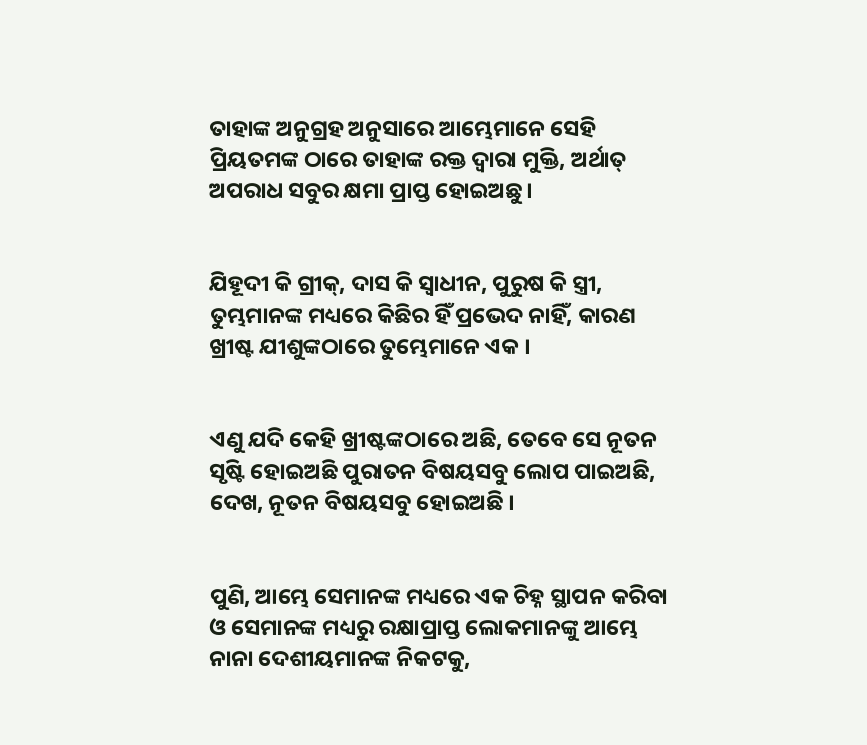ତାହାଙ୍କ ଅନୁଗ୍ରହ ଅନୁସାରେ ଆମ୍ଭେମାନେ ସେହି ପ୍ରିୟତମଙ୍କ ଠାରେ ତାହାଙ୍କ ରକ୍ତ ଦ୍ୱାରା ମୁକ୍ତି, ଅର୍ଥାତ୍ ଅପରାଧ ସବୁର କ୍ଷମା ପ୍ରାପ୍ତ ହୋଇଅଛୁ।


ଯିହୂଦୀ କି ଗ୍ରୀକ୍‍, ଦାସ କି ସ୍ୱାଧୀନ, ପୁରୁଷ କି ସ୍ତ୍ରୀ, ତୁମ୍ଭମାନଙ୍କ ମଧ୍ୟରେ କିଛିର ହିଁ ପ୍ରଭେଦ ନାହିଁ, କାରଣ ଖ୍ରୀଷ୍ଟ ଯୀଶୁଙ୍କଠାରେ ତୁମ୍ଭେମାନେ ଏକ ।


ଏଣୁ ଯଦି କେହି ଖ୍ରୀଷ୍ଟଙ୍କଠାରେ ଅଛି, ତେବେ ସେ ନୂତନ ସୃଷ୍ଟି ହୋଇଅଛି ପୁରାତନ ବିଷୟସବୁ ଲୋପ ପାଇଅଛି, ଦେଖ, ନୂତନ ବିଷୟସବୁ ହୋଇଅଛି ।


ପୁଣି, ଆମ୍ଭେ ସେମାନଙ୍କ ମଧ୍ୟରେ ଏକ ଚିହ୍ନ ସ୍ଥାପନ କରିବା ଓ ସେମାନଙ୍କ ମଧ୍ୟରୁ ରକ୍ଷାପ୍ରାପ୍ତ ଲୋକମାନଙ୍କୁ ଆମ୍ଭେ ନାନା ଦେଶୀୟମାନଙ୍କ ନିକଟକୁ,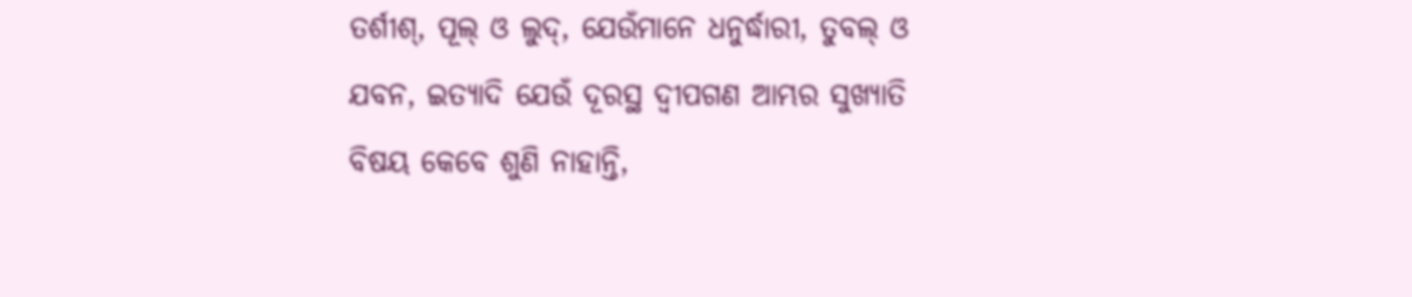ତର୍ଶୀଶ୍‍, ପୂଲ୍‍ ଓ ଲୁଦ୍‍, ଯେଉଁମାନେ ଧନୁର୍ଦ୍ଧାରୀ, ତୁବଲ୍‍ ଓ ଯବନ, ଇତ୍ୟାଦି ଯେଉଁ ଦୂରସ୍ଥ ଦ୍ୱୀପଗଣ ଆମ୍ଭର ସୁଖ୍ୟାତି ବିଷୟ କେବେ ଶୁଣି ନାହାନ୍ତି,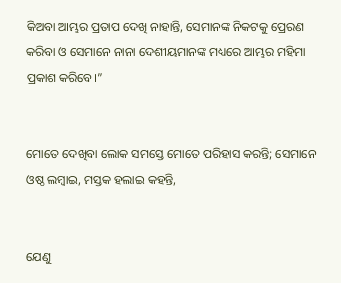କିଅବା ଆମ୍ଭର ପ୍ରତାପ ଦେଖି ନାହାନ୍ତି, ସେମାନଙ୍କ ନିକଟକୁ ପ୍ରେରଣ କରିବା ଓ ସେମାନେ ନାନା ଦେଶୀୟମାନଙ୍କ ମଧ୍ୟରେ ଆମ୍ଭର ମହିମା ପ୍ରକାଶ କରିବେ।”


ମୋତେ ଦେଖିବା ଲୋକ ସମସ୍ତେ ମୋତେ ପରିହାସ କରନ୍ତି; ସେମାନେ ଓଷ୍ଠ ଲମ୍ବାଇ, ମସ୍ତକ ହଲାଇ କହନ୍ତି,


ଯେଣୁ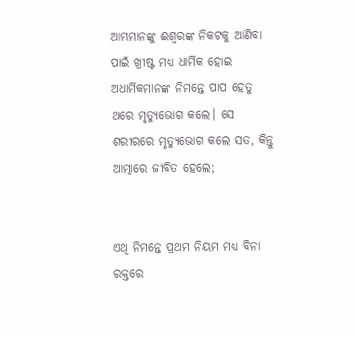ଆମ୍ଭମାନଙ୍କୁ ଈଶ୍ୱରଙ୍କ ନିକଟକୁ ଆଣିବା ପାଇଁ ଖ୍ରୀଷ୍ଟ ମଧ୍ୟ ଧାର୍ମିକ ହୋଇ ଅଧାର୍ମିକମାନଙ୍କ ନିମନ୍ତେ ପାପ ହେତୁ ଥରେ ମୃତ୍ୟୁଭୋଗ କଲେ। ସେ ଶରୀରରେ ମୃତ୍ୟୁଭୋଗ କଲେ ସତ, କିନ୍ତୁ ଆତ୍ମାରେ ଜୀବିତ ହେଲେ;


ଏଥି ନିମନ୍ତେ ପ୍ରଥମ ନିୟମ ମଧ୍ୟ ବିନା ରକ୍ତରେ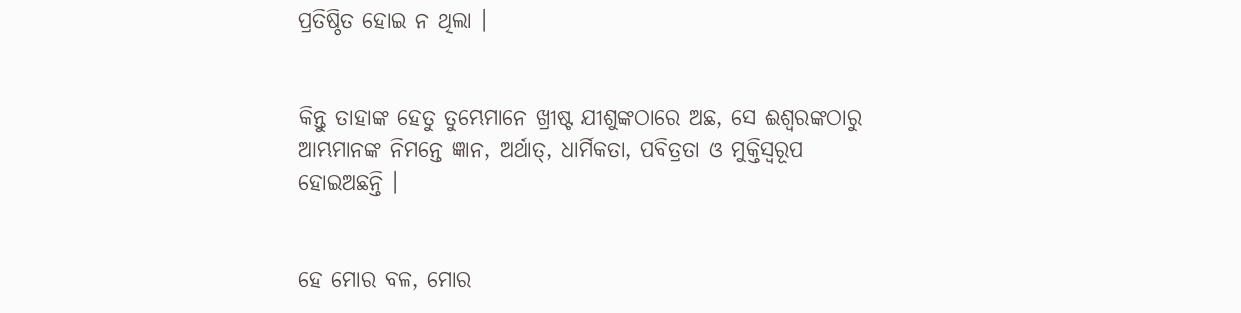ପ୍ରତିଷ୍ଠିତ ହୋଇ ନ ଥିଲା ।


କିନ୍ତୁ ତାହାଙ୍କ ହେତୁ ତୁମ୍ଭେମାନେ ଖ୍ରୀଷ୍ଟ ଯୀଶୁଙ୍କଠାରେ ଅଛ, ସେ ଈଶ୍ୱରଙ୍କଠାରୁ ଆମ୍ଭମାନଙ୍କ ନିମନ୍ତେ ଜ୍ଞାନ, ଅର୍ଥାତ୍‍, ଧାର୍ମିକତା, ପବିତ୍ରତା ଓ ମୁକ୍ତିସ୍ୱରୂପ ହୋଇଅଛନ୍ତି ।


ହେ ମୋର ବଳ, ମୋର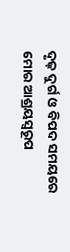ଦୃଢ଼ ଦୁର୍ଗ ଓ ବିପଦ ସମୟରେ ମୋର ଆଶ୍ରୟସ୍ୱରୂପ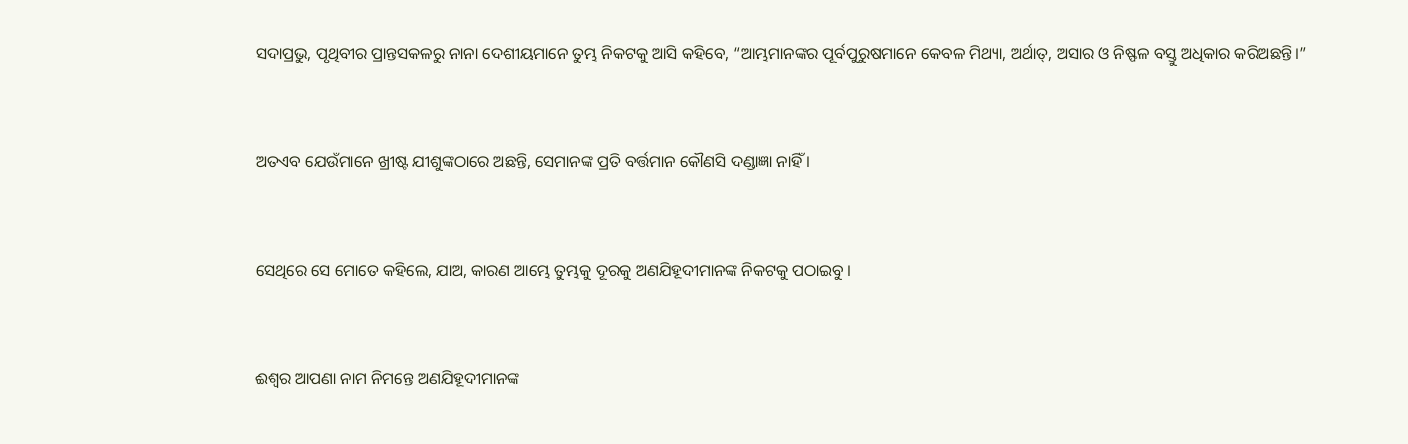ସଦାପ୍ରଭୁ, ପୃଥିବୀର ପ୍ରାନ୍ତସକଳରୁ ନାନା ଦେଶୀୟମାନେ ତୁମ୍ଭ ନିକଟକୁ ଆସି କହିବେ, “ଆମ୍ଭମାନଙ୍କର ପୂର୍ବପୁରୁଷମାନେ କେବଳ ମିଥ୍ୟା, ଅର୍ଥାତ୍‍, ଅସାର ଓ ନିଷ୍ଫଳ ବସ୍ତୁ ଅଧିକାର କରିଅଛନ୍ତି।”


ଅତଏବ ଯେଉଁମାନେ ଖ୍ରୀଷ୍ଟ ଯୀଶୁଙ୍କଠାରେ ଅଛନ୍ତି, ସେମାନଙ୍କ ପ୍ରତି ବର୍ତ୍ତମାନ କୌଣସି ଦଣ୍ଡାଜ୍ଞା ନାହିଁ ।


ସେଥିରେ ସେ ମୋତେ କହିଲେ, ଯାଅ, କାରଣ ଆମ୍ଭେ ତୁମ୍ଭକୁ ଦୂରକୁ ଅଣଯିହୂଦୀମାନଙ୍କ ନିକଟକୁ ପଠାଇବୁ ।


ଈଶ୍ୱର ଆପଣା ନାମ ନିମନ୍ତେ ଅଣଯିହୂଦୀମାନଙ୍କ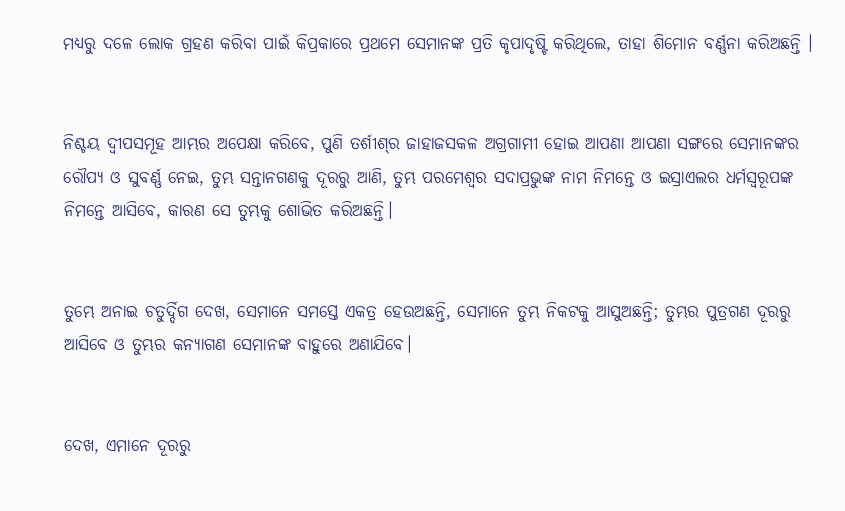ମଧ୍ୟରୁ ଦଳେ ଲୋକ ଗ୍ରହଣ କରିବା ପାଇଁ କିପ୍ରକାରେ ପ୍ରଥମେ ସେମାନଙ୍କ ପ୍ରତି କୃପାଦୃଷ୍ଟି କରିଥିଲେ, ତାହା ଶିମୋନ ବର୍ଣ୍ଣନା କରିଅଛନ୍ତି ।


ନିଶ୍ଚୟ ଦ୍ୱୀପସମୂହ ଆମ୍ଭର ଅପେକ୍ଷା କରିବେ, ପୁଣି ତର୍ଶୀଶ୍‍ର ଜାହାଜସକଳ ଅଗ୍ରଗାମୀ ହୋଇ ଆପଣା ଆପଣା ସଙ୍ଗରେ ସେମାନଙ୍କର ରୌପ୍ୟ ଓ ସୁବର୍ଣ୍ଣ ନେଇ, ତୁମ୍ଭ ସନ୍ତାନଗଣକୁ ଦୂରରୁ ଆଣି, ତୁମ୍ଭ ପରମେଶ୍ୱର ସଦାପ୍ରଭୁଙ୍କ ନାମ ନିମନ୍ତେ ଓ ଇସ୍ରାଏଲର ଧର୍ମସ୍ୱରୂପଙ୍କ ନିମନ୍ତେ ଆସିବେ, କାରଣ ସେ ତୁମ୍ଭକୁ ଶୋଭିତ କରିଅଛନ୍ତି।


ତୁମ୍ଭେ ଅନାଇ ଚତୁର୍ଦ୍ଦିଗ ଦେଖ, ସେମାନେ ସମସ୍ତେ ଏକତ୍ର ହେଉଅଛନ୍ତି, ସେମାନେ ତୁମ୍ଭ ନିକଟକୁ ଆସୁଅଛନ୍ତି; ତୁମ୍ଭର ପୁତ୍ରଗଣ ଦୂରରୁ ଆସିବେ ଓ ତୁମ୍ଭର କନ୍ୟାଗଣ ସେମାନଙ୍କ ବାହୁରେ ଅଣାଯିବେ।


ଦେଖ, ଏମାନେ ଦୂରରୁ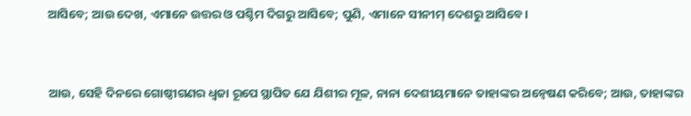ଆସିବେ; ଆଉ ଦେଖ, ଏମାନେ ଉତ୍ତର ଓ ପଶ୍ଚିମ ଦିଗରୁ ଆସିବେ; ପୁଣି, ଏମାନେ ସୀନୀମ୍‍ ଦେଶରୁ ଆସିବେ।


ଆଉ, ସେହି ଦିନରେ ଗୋଷ୍ଠୀଗଣର ଧ୍ୱଜା ରୂପେ ସ୍ଥାପିତ ଯେ ଯିଶୀର ମୂଳ, ନାନା ଦେଶୀୟମାନେ ତାହାଙ୍କର ଅନ୍ଵେଷଣ କରିବେ; ଆଉ, ତାହାଙ୍କର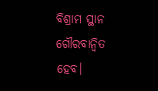ବିଶ୍ରାମ ସ୍ଥାନ ଗୌରବାନ୍ୱିତ ହେବ।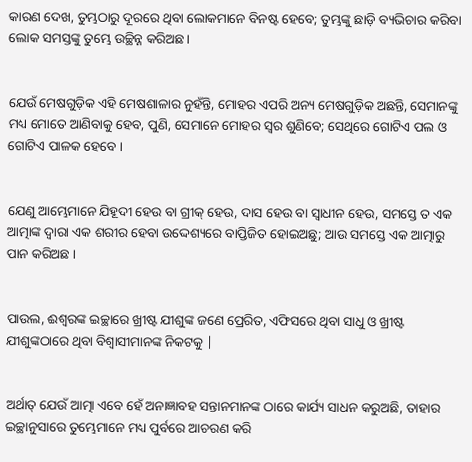କାରଣ ଦେଖ, ତୁମ୍ଭଠାରୁ ଦୂରରେ ଥିବା ଲୋକମାନେ ବିନଷ୍ଟ ହେବେ; ତୁମ୍ଭଙ୍କୁ ଛାଡ଼ି ବ୍ୟଭିଚାର କରିବା ଲୋକ ସମସ୍ତଙ୍କୁ ତୁମ୍ଭେ ଉଚ୍ଛିନ୍ନ କରିଅଛ।


ଯେଉଁ ମେଷଗୁଡ଼ିକ ଏହି ମେଷଶାଳାର ନୁହଁନ୍ତି, ମୋହର ଏପରି ଅନ୍ୟ ମେଷଗୁଡ଼ିକ ଅଛନ୍ତି, ସେମାନଙ୍କୁ ମଧ୍ୟ ମୋତେ ଆଣିବାକୁ ହେବ, ପୁଣି, ସେମାନେ ମୋହର ସ୍ୱର ଶୁଣିବେ; ସେଥିରେ ଗୋଟିଏ ପଲ ଓ ଗୋଟିଏ ପାଳକ ହେବେ ।


ଯେଣୁ ଆମ୍ଭେମାନେ ଯିହୂଦୀ ହେଉ ବା ଗ୍ରୀକ୍‍ ହେଉ, ଦାସ ହେଉ ବା ସ୍ୱାଧୀନ ହେଉ, ସମସ୍ତେ ତ ଏକ ଆତ୍ମାଙ୍କ ଦ୍ୱାରା ଏକ ଶରୀର ହେବା ଉଦ୍ଦେଶ୍ୟରେ ବାପ୍ତିଜିତ ହୋଇଅଛୁ; ଆଉ ସମସ୍ତେ ଏକ ଆତ୍ମାରୁ ପାନ କରିଅଛ ।


ପାଉଲ, ଈଶ୍ୱରଙ୍କ ଇଚ୍ଛାରେ ଖ୍ରୀଷ୍ଟ ଯୀଶୁଙ୍କ ଜଣେ ପ୍ରେରିତ, ଏଫିସରେ ଥିବା ସାଧୁ ଓ ଖ୍ରୀଷ୍ଟ ଯୀଶୁଙ୍କଠାରେ ଥିବା ବିଶ୍ୱାସୀମାନଙ୍କ ନିକଟକୁ |


ଅର୍ଥାତ୍ ଯେଉଁ ଆତ୍ମା ଏବେ ହେଁ ଅନାଜ୍ଞାବହ ସନ୍ତାନମାନଙ୍କ ଠାରେ କାର୍ଯ୍ୟ ସାଧନ କରୁଅଛି, ତାହାର ଇଚ୍ଛାନୁସାରେ ତୁମ୍ଭେମାନେ ମଧ୍ୟ ପୁର୍ବରେ ଆଚରଣ କରି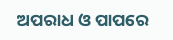ଅପରାଧ ଓ ପାପରେ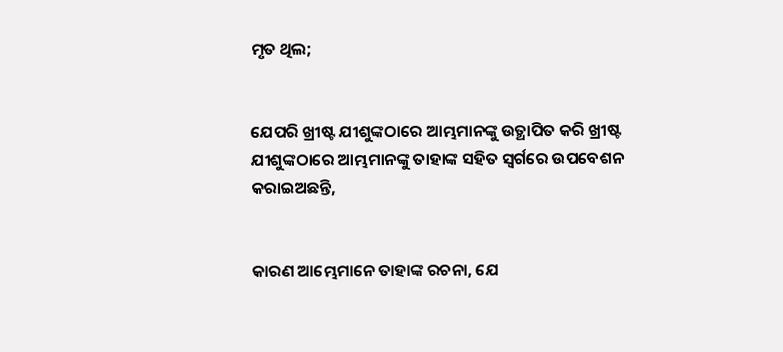ମୃତ ଥିଲ;


ଯେପରି ଖ୍ରୀଷ୍ଟ ଯୀଶୁଙ୍କଠାରେ ଆମ୍ଭମାନଙ୍କୁ ଉତ୍ଥାପିତ କରି ଖ୍ରୀଷ୍ଟ ଯୀଶୁଙ୍କଠାରେ ଆମ୍ଭମାନଙ୍କୁ ତାହାଙ୍କ ସହିତ ସ୍ୱର୍ଗରେ ଉପବେଶନ କରାଇଅଛନ୍ତି,


କାରଣ ଆମ୍ଭେମାନେ ତାହାଙ୍କ ରଚନା, ଯେ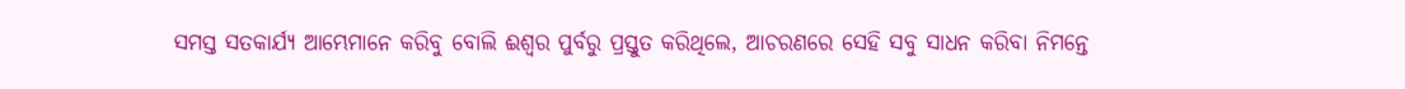ସମସ୍ତ ସତକାର୍ଯ୍ୟ ଆମ୍ଭେମାନେ କରିବୁ ବୋଲି ଈଶ୍ୱର ପୁର୍ବରୁ ପ୍ରସ୍ତୁତ କରିଥିଲେ, ଆଚରଣରେ ସେହି ସବୁ ସାଧନ କରିବା ନିମନ୍ତେ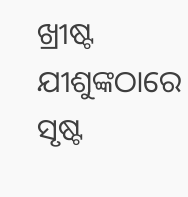ଖ୍ରୀଷ୍ଟ ଯୀଶୁଙ୍କଠାରେ ସୃଷ୍ଟ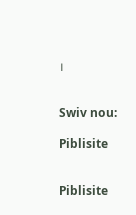।


Swiv nou:

Piblisite


Piblisite